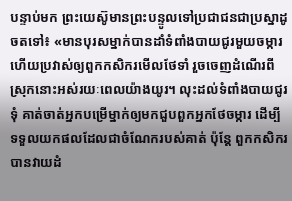បន្ទាប់មក ព្រះយេស៊ូមានព្រះបន្ទូលទៅប្រជាជនជាប្រស្នាដូចតទៅ៖ «មានបុរសម្នាក់បានដាំទំពាំងបាយជូរមួយចម្ការ ហើយប្រវាស់ឲ្យពួកកសិករមើលថែទាំ រួចចេញដំណើរពីស្រុកនោះអស់រយៈពេលយ៉ាងយូរ។ លុះដល់ទំពាំងបាយជូរទុំ គាត់ចាត់អ្នកបម្រើម្នាក់ឲ្យមកជួបពួកអ្នកថែចម្ការ ដើម្បីទទួលយកផលដែលជាចំណែករបស់គាត់ ប៉ុន្តែ ពួកកសិករបានវាយដំ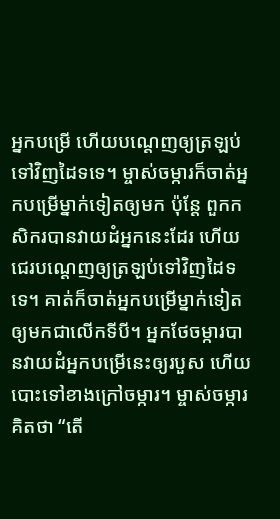អ្នកបម្រើ ហើយបណ្ដេញឲ្យត្រឡប់ទៅវិញដៃទទេ។ ម្ចាស់ចម្ការក៏ចាត់អ្នកបម្រើម្នាក់ទៀតឲ្យមក ប៉ុន្តែ ពួកកសិករបានវាយដំអ្នកនេះដែរ ហើយជេរបណ្ដេញឲ្យត្រឡប់ទៅវិញដៃទទេ។ គាត់ក៏ចាត់អ្នកបម្រើម្នាក់ទៀតឲ្យមកជាលើកទីបី។ អ្នកថែចម្ការបានវាយដំអ្នកបម្រើនេះឲ្យរបួស ហើយបោះទៅខាងក្រៅចម្ការ។ ម្ចាស់ចម្ការគិតថា “តើ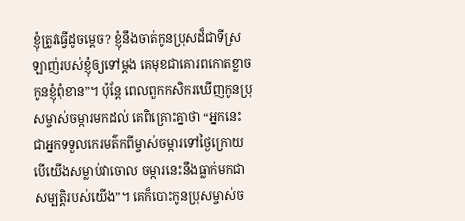ខ្ញុំត្រូវធ្វើដូចម្ដេច? ខ្ញុំនឹងចាត់កូនប្រុសដ៏ជាទីស្រឡាញ់របស់ខ្ញុំឲ្យទៅម្ដង គេមុខជាគោរពកោតខ្លាចកូនខ្ញុំពុំខាន”។ ប៉ុន្តែ ពេលពួកកសិករឃើញកូនប្រុសម្ចាស់ចម្ការមកដល់ គេពិគ្រោះគ្នាថា “អ្នកនេះជាអ្នកទទួលកេរមត៌កពីម្ចាស់ចម្ការទៅថ្ងៃក្រោយ បើយើងសម្លាប់វាចោល ចម្ការនេះនឹងធ្លាក់មកជាសម្បត្តិរបស់យើង”។ គេក៏បោះកូនប្រុសម្ចាស់ច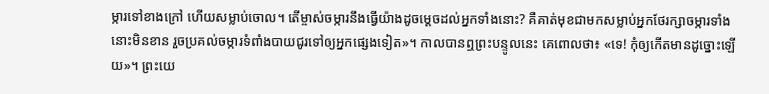ម្ការទៅខាងក្រៅ ហើយសម្លាប់ចោល។ តើម្ចាស់ចម្ការនឹងធ្វើយ៉ាងដូចម្ដេចដល់អ្នកទាំងនោះ? គឺគាត់មុខជាមកសម្លាប់អ្នកថែរក្សាចម្ការទាំងនោះមិនខាន រួចប្រគល់ចម្ការទំពាំងបាយជូរទៅឲ្យអ្នកផ្សេងទៀត»។ កាលបានឮព្រះបន្ទូលនេះ គេពោលថា៖ «ទេ! កុំឲ្យកើតមានដូច្នោះឡើយ»។ ព្រះយេ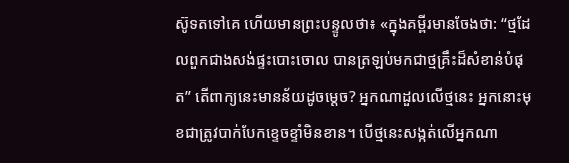ស៊ូទតទៅគេ ហើយមានព្រះបន្ទូលថា៖ «ក្នុងគម្ពីរមានចែងថា: “ថ្មដែលពួកជាងសង់ផ្ទះបោះចោល បានត្រឡប់មកជាថ្មគ្រឹះដ៏សំខាន់បំផុត” តើពាក្យនេះមានន័យដូចម្ដេច? អ្នកណាដួលលើថ្មនេះ អ្នកនោះមុខជាត្រូវបាក់បែកខ្ទេចខ្ទាំមិនខាន។ បើថ្មនេះសង្កត់លើអ្នកណា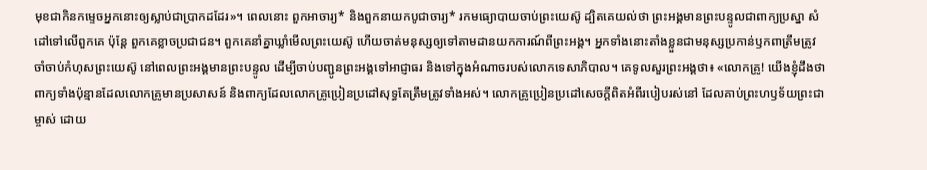មុខជាកិនកម្ទេចអ្នកនោះឲ្យស្លាប់ជាប្រាកដដែរ»។ ពេលនោះ ពួកអាចារ្យ* និងពួកនាយកបូជាចារ្យ* រកមធ្យោបាយចាប់ព្រះយេស៊ូ ដ្បិតគេយល់ថា ព្រះអង្គមានព្រះបន្ទូលជាពាក្យប្រស្នា សំដៅទៅលើពួកគេ ប៉ុន្តែ ពួកគេខ្លាចប្រជាជន។ ពួកគេនាំគ្នាឃ្លាំមើលព្រះយេស៊ូ ហើយចាត់មនុស្សឲ្យទៅតាមដានយកការណ៍ពីព្រះអង្គ។ អ្នកទាំងនោះតាំងខ្លួនជាមនុស្សប្រកាន់ឫកពាត្រឹមត្រូវ ចាំចាប់កំហុសព្រះយេស៊ូ នៅពេលព្រះអង្គមានព្រះបន្ទូល ដើម្បីចាប់បញ្ជូនព្រះអង្គទៅអាជ្ញាធរ និងទៅក្នុងអំណាចរបស់លោកទេសាភិបាល។ គេទូលសួរព្រះអង្គថា៖ «លោកគ្រូ! យើងខ្ញុំដឹងថា ពាក្យទាំងប៉ុន្មានដែលលោកគ្រូមានប្រសាសន៍ និងពាក្យដែលលោកគ្រូប្រៀនប្រដៅសុទ្ធតែត្រឹមត្រូវទាំងអស់។ លោកគ្រូប្រៀនប្រដៅសេចក្ដីពិតអំពីរបៀបរស់នៅ ដែលគាប់ព្រះហឫទ័យព្រះជាម្ចាស់ ដោយ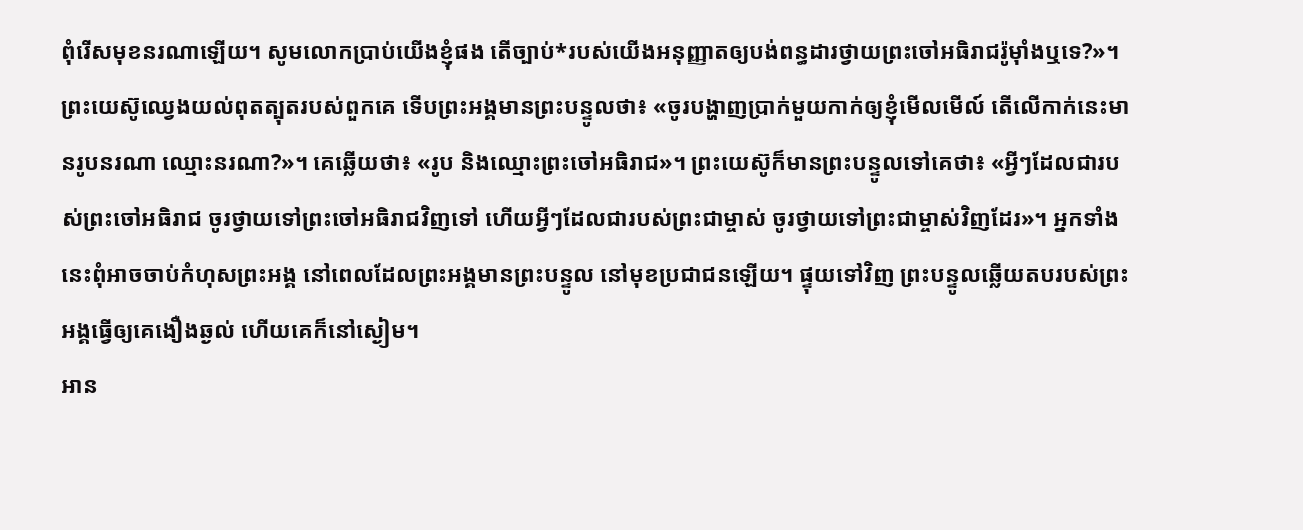ពុំរើសមុខនរណាឡើយ។ សូមលោកប្រាប់យើងខ្ញុំផង តើច្បាប់*របស់យើងអនុញ្ញាតឲ្យបង់ពន្ធដារថ្វាយព្រះចៅអធិរាជរ៉ូម៉ាំងឬទេ?»។ ព្រះយេស៊ូឈ្វេងយល់ពុតត្បុតរបស់ពួកគេ ទើបព្រះអង្គមានព្រះបន្ទូលថា៖ «ចូរបង្ហាញប្រាក់មួយកាក់ឲ្យខ្ញុំមើលមើល៍ តើលើកាក់នេះមានរូបនរណា ឈ្មោះនរណា?»។ គេឆ្លើយថា៖ «រូប និងឈ្មោះព្រះចៅអធិរាជ»។ ព្រះយេស៊ូក៏មានព្រះបន្ទូលទៅគេថា៖ «អ្វីៗដែលជារបស់ព្រះចៅអធិរាជ ចូរថ្វាយទៅព្រះចៅអធិរាជវិញទៅ ហើយអ្វីៗដែលជារបស់ព្រះជាម្ចាស់ ចូរថ្វាយទៅព្រះជាម្ចាស់វិញដែរ»។ អ្នកទាំងនេះពុំអាចចាប់កំហុសព្រះអង្គ នៅពេលដែលព្រះអង្គមានព្រះបន្ទូល នៅមុខប្រជាជនឡើយ។ ផ្ទុយទៅវិញ ព្រះបន្ទូលឆ្លើយតបរបស់ព្រះអង្គធ្វើឲ្យគេងឿងឆ្ងល់ ហើយគេក៏នៅស្ងៀម។
អាន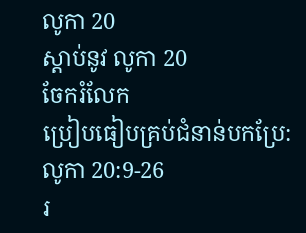លូកា 20
ស្ដាប់នូវ លូកា 20
ចែករំលែក
ប្រៀបធៀបគ្រប់ជំនាន់បកប្រែ: លូកា 20:9-26
រ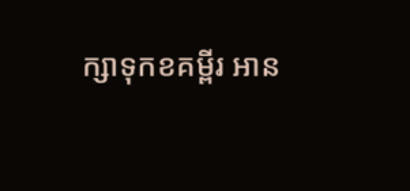ក្សាទុកខគម្ពីរ អាន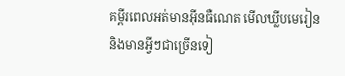គម្ពីរពេលអត់មានអ៊ីនធឺណេត មើលឃ្លីបមេរៀន និងមានអ្វីៗជាច្រើនទៀ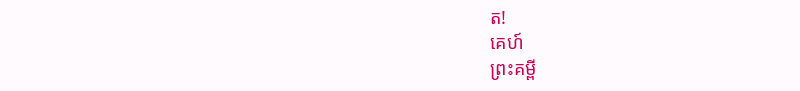ត!
គេហ៍
ព្រះគម្ពី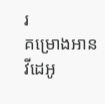រ
គម្រោងអាន
វីដេអូ